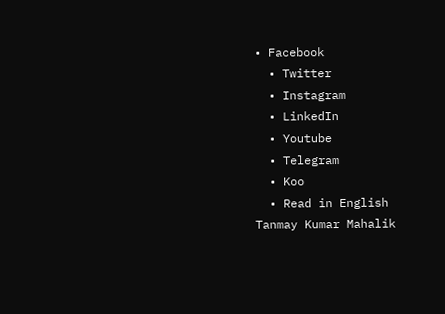• Facebook
  • Twitter
  • Instagram
  • LinkedIn
  • Youtube
  • Telegram
  • Koo
  • Read in English
Tanmay Kumar Mahalik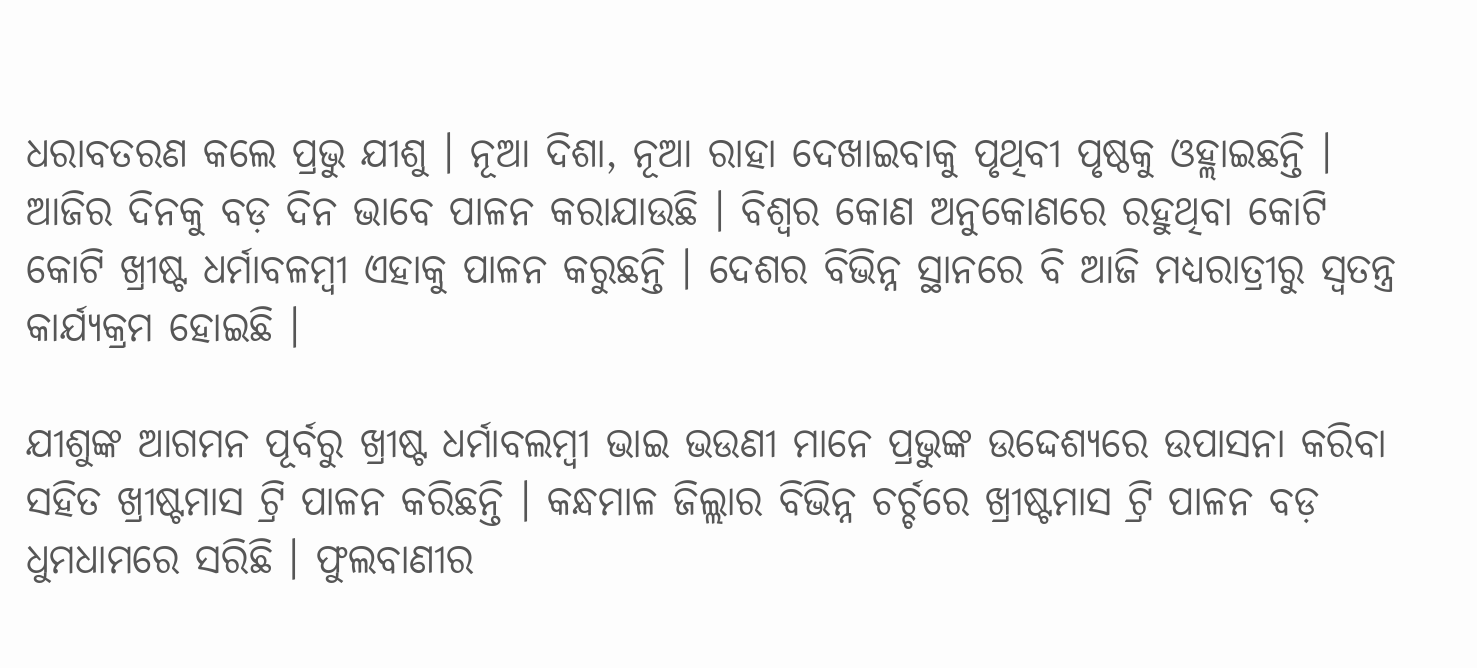ଧରାବତରଣ କଲେ ପ୍ରଭୁ ଯୀଶୁ । ନୂଆ ଦିଶା, ନୂଆ ରାହା ଦେଖାଇବାକୁ ପୃଥିବୀ ପୃଷ୍ଠକୁ ଓହ୍ଲାଇଛନ୍ତି । ଆଜିର ଦିନକୁ ବଡ଼ ଦିନ ଭାବେ ପାଳନ କରାଯାଉଛି । ବିଶ୍ୱର କୋଣ ଅନୁକୋଣରେ ରହୁଥିବା କୋଟି କୋଟି ଖ୍ରୀଷ୍ଟ ଧର୍ମାବଳମ୍ବୀ ଏହାକୁ ପାଳନ କରୁଛନ୍ତି । ଦେଶର ବିଭିନ୍ନ ସ୍ଥାନରେ ବି ଆଜି ମଧ୍ୟରାତ୍ରୀରୁ ସ୍ୱତନ୍ତ୍ର କାର୍ଯ୍ୟକ୍ରମ ହୋଇଛି ।

ଯୀଶୁଙ୍କ ଆଗମନ ପୂର୍ବରୁ ଖ୍ରୀଷ୍ଟ ଧର୍ମାବଲମ୍ବୀ ଭାଇ ଭଉଣୀ ମାନେ ପ୍ରଭୁଙ୍କ ଉଦ୍ଦେଶ୍ୟରେ ଉପାସନା କରିବା ସହିତ ଖ୍ରୀଷ୍ଟମାସ ଟ୍ରି ପାଳନ କରିଛନ୍ତି । କନ୍ଧମାଳ ଜିଲ୍ଲାର ବିଭିନ୍ନ ଚର୍ଚ୍ଚରେ ଖ୍ରୀଷ୍ଟମାସ ଟ୍ରି ପାଳନ ବଡ଼ ଧୁମଧାମରେ ସରିଛି । ଫୁଲବାଣୀର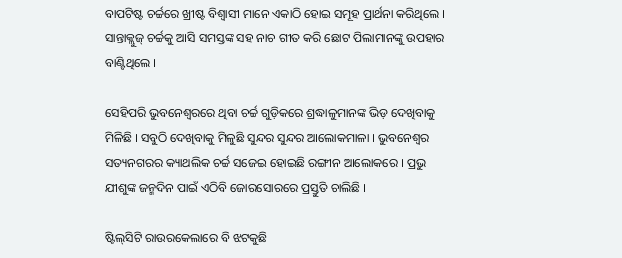ବାପଟିଷ୍ଟ ଚର୍ଚ୍ଚରେ ଖ୍ରୀଷ୍ଟ ବିଶ୍ୱାସୀ ମାନେ ଏକାଠି ହୋଇ ସମୂହ ପ୍ରାର୍ଥନା କରିଥିଲେ । ସାନ୍ତାକ୍ଲୁଜ୍ ଚର୍ଚ୍ଚକୁ ଆସି ସମସ୍ତଙ୍କ ସହ ନାଚ ଗୀତ କରି ଛୋଟ ପିଲାମାନଙ୍କୁ ଉପହାର ବାଣ୍ଟିଥିଲେ ।

ସେହିପରି ଭୁବନେଶ୍ୱରରେ ଥିବା ଚର୍ଚ୍ଚ ଗୁଡ଼ିକରେ ଶ୍ରଦ୍ଧାଳୁମାନଙ୍କ ଭିଡ଼ ଦେଖିବାକୁ ମିଳିଛି । ସବୁଠି ଦେଖିବାକୁ ମିଳୁଛି ସୁନ୍ଦର ସୁନ୍ଦର ଆଲୋକମାଳା । ଭୁବନେଶ୍ୱର ସତ୍ୟନଗରର କ୍ୟାଥଲିକ ଚର୍ଚ୍ଚ ସଜେଇ ହୋଇଛି ରଙ୍ଗୀନ ଆଲୋକରେ । ପ୍ରଭୁ ଯୀଶୁଙ୍କ ଜନ୍ମଦିନ ପାଇଁ ଏଠିବି ଜୋରସୋରରେ ପ୍ରସ୍ତୁତି ଚାଲିଛି ।

ଷ୍ଟିଲ୍‌ସିଟି ରାଉରକେଲାରେ ବି ଝଟକୁଛି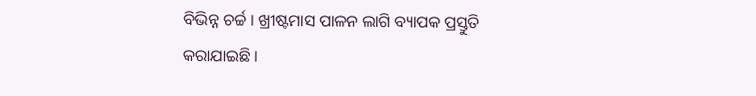ବିଭିନ୍ନ ଚର୍ଚ୍ଚ । ଖ୍ରୀଷ୍ଟମାସ ପାଳନ ଲାଗି ବ୍ୟାପକ ପ୍ରସ୍ତୁତି କରାଯାଇଛି ।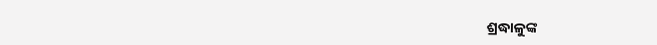ଶ୍ରଦ୍ଧାଳୁଙ୍କ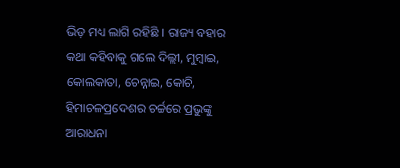ଭିଡ଼ ମଧ୍ୟ ଲାଗି ରହିଛି । ରାଜ୍ୟ ବହାର କଥା କହିବାକୁ ଗଲେ ଦିଲ୍ଲୀ, ମୁମ୍ବାଇ, କୋଲକାତା, ଚେନ୍ନାଇ, କୋଚି, ହିମାଚଳପ୍ରଦେଶର ଚର୍ଚ୍ଚରେ ପ୍ରଭୁଙ୍କୁ ଆରାଧନା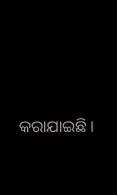କରାଯାଇଛି ।